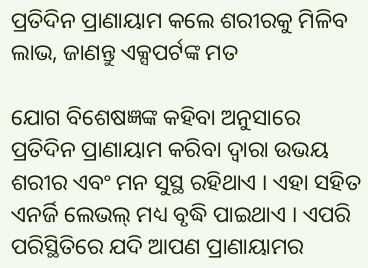ପ୍ରତିଦିନ ପ୍ରାଣାୟାମ କଲେ ଶରୀରକୁ ମିଳିବ ଲାଭ, ଜାଣନ୍ତୁ ଏକ୍ସପର୍ଟଙ୍କ ମତ

ଯୋଗ ବିଶେଷଜ୍ଞଙ୍କ କହିବା ଅନୁସାରେ ପ୍ରତିଦିନ ପ୍ରାଣାୟାମ କରିବା ଦ୍ୱାରା ଉଭୟ ଶରୀର ଏବଂ ମନ ସୁସ୍ଥ ରହିଥାଏ । ଏହା ସହିତ ଏନର୍ଜି ଲେଭଲ୍‌ ମଧ୍ୟ ବୃଦ୍ଧି ପାଇଥାଏ । ଏପରି ପରିସ୍ଥିତିରେ ଯଦି ଆପଣ ପ୍ରାଣାୟାମର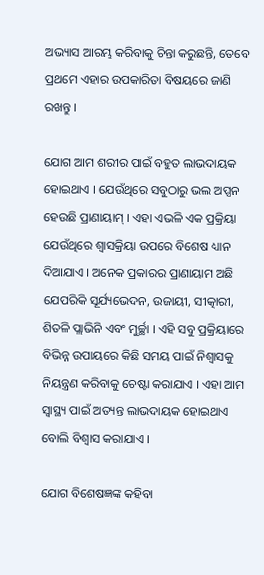ଅଭ୍ୟାସ ଆରମ୍ଭ କରିବାକୁ ଚିନ୍ତା କରୁଛନ୍ତି, ତେବେ ପ୍ରଥମେ ଏହାର ଉପକାରିତା ବିଷୟରେ ଜାଣି ରଖନ୍ତୁ ।

ଯୋଗ ଆମ ଶରୀର ପାଇଁ ବହୁତ ଲାଭଦାୟକ ହୋଇଥାଏ । ଯେଉଁଥିରେ ସବୁଠାରୁ ଭଲ ଅପ୍ସନ ହେଉଛି ପ୍ରାଣାୟାମ୍ । ଏହା ଏଭଳି ଏକ ପ୍ରକ୍ରିୟା ଯେଉଁଥିରେ ଶ୍ୱାସକ୍ରିୟା ଉପରେ ବିଶେଷ ଧ୍ୟାନ ଦିଆଯାଏ । ଅନେକ ପ୍ରକାରର ପ୍ରାଣାୟାମ ଅଛି ଯେପରିକି ସୂର୍ଯ୍ୟଭେଦନ, ଉଜାୟୀ, ସୀତ୍କାରୀ, ଶିତଳି ପ୍ଲାଭିନି ଏବଂ ମୁର୍ଚ୍ଛା । ଏହି ସବୁ ପ୍ରକ୍ରିୟାରେ ବିଭିନ୍ନ ଉପାୟରେ କିଛି ସମୟ ପାଇଁ ନିଶ୍ୱାସକୁ ନିୟନ୍ତ୍ରଣ କରିବାକୁ ଚେଷ୍ଟା କରାଯାଏ । ଏହା ଆମ ସ୍ୱାସ୍ଥ୍ୟ ପାଇଁ ଅତ୍ୟନ୍ତ ଲାଭଦାୟକ ହୋଇଥାଏ ବୋଲି ବିଶ୍ୱାସ କରାଯାଏ ।

ଯୋଗ ବିଶେଷଜ୍ଞଙ୍କ କହିବା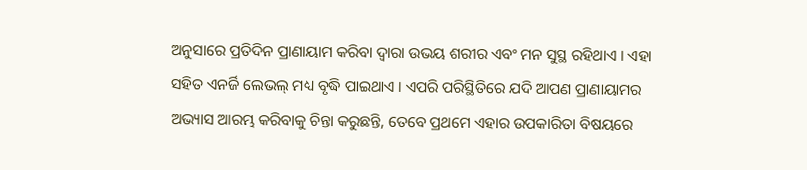ଅନୁସାରେ ପ୍ରତିଦିନ ପ୍ରାଣାୟାମ କରିବା ଦ୍ୱାରା ଉଭୟ ଶରୀର ଏବଂ ମନ ସୁସ୍ଥ ରହିଥାଏ । ଏହା ସହିତ ଏନର୍ଜି ଲେଭଲ୍‌ ମଧ୍ୟ ବୃଦ୍ଧି ପାଇଥାଏ । ଏପରି ପରିସ୍ଥିତିରେ ଯଦି ଆପଣ ପ୍ରାଣାୟାମର ଅଭ୍ୟାସ ଆରମ୍ଭ କରିବାକୁ ଚିନ୍ତା କରୁଛନ୍ତି, ତେବେ ପ୍ରଥମେ ଏହାର ଉପକାରିତା ବିଷୟରେ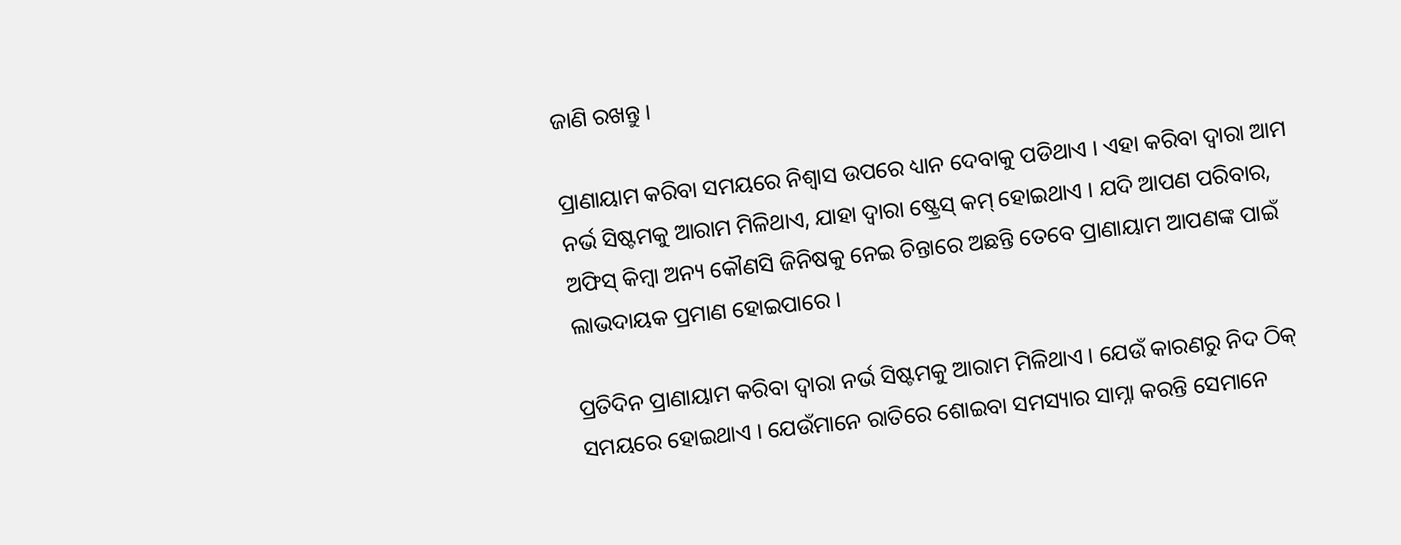ଜାଣି ରଖନ୍ତୁ ।

ପ୍ରାଣାୟାମ କରିବା ସମୟରେ ନିଶ୍ୱାସ ଉପରେ ଧ୍ୟାନ ଦେବାକୁ ପଡିଥାଏ । ଏହା କରିବା ଦ୍ୱାରା ଆମ ନର୍ଭ ସିଷ୍ଟମକୁ ଆରାମ ମିଳିଥାଏ, ଯାହା ଦ୍ୱାରା ଷ୍ଟ୍ରେସ୍‌ କମ୍‌ ହୋଇଥାଏ । ଯଦି ଆପଣ ପରିବାର, ଅଫିସ୍ କିମ୍ବା ଅନ୍ୟ କୌଣସି ଜିନିଷକୁ ନେଇ ଚିନ୍ତାରେ ଅଛନ୍ତି ତେବେ ପ୍ରାଣାୟାମ ଆପଣଙ୍କ ପାଇଁ ଲାଭଦାୟକ ପ୍ରମାଣ ହୋଇପାରେ ।

ପ୍ରତିଦିନ ପ୍ରାଣାୟାମ କରିବା ଦ୍ୱାରା ନର୍ଭ ସିଷ୍ଟମକୁ ଆରାମ ମିଳିଥାଏ । ଯେଉଁ କାରଣରୁ ନିଦ ଠିକ୍‌ ସମୟରେ ହୋଇଥାଏ । ଯେଉଁମାନେ ରାତିରେ ଶୋଇବା ସମସ୍ୟାର ସାମ୍ନା କରନ୍ତି ସେମାନେ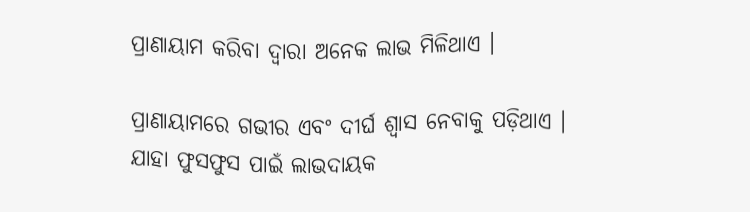ପ୍ରାଣାୟାମ କରିବା ଦ୍ୱାରା ଅନେକ ଲାଭ ମିଳିଥାଏ ।

ପ୍ରାଣାୟାମରେ ଗଭୀର ଏବଂ ଦୀର୍ଘ ଶ୍ୱାସ ନେବାକୁ ପଡ଼ିଥାଏ । ଯାହା ଫୁସଫୁସ ପାଇଁ ଲାଭଦାୟକ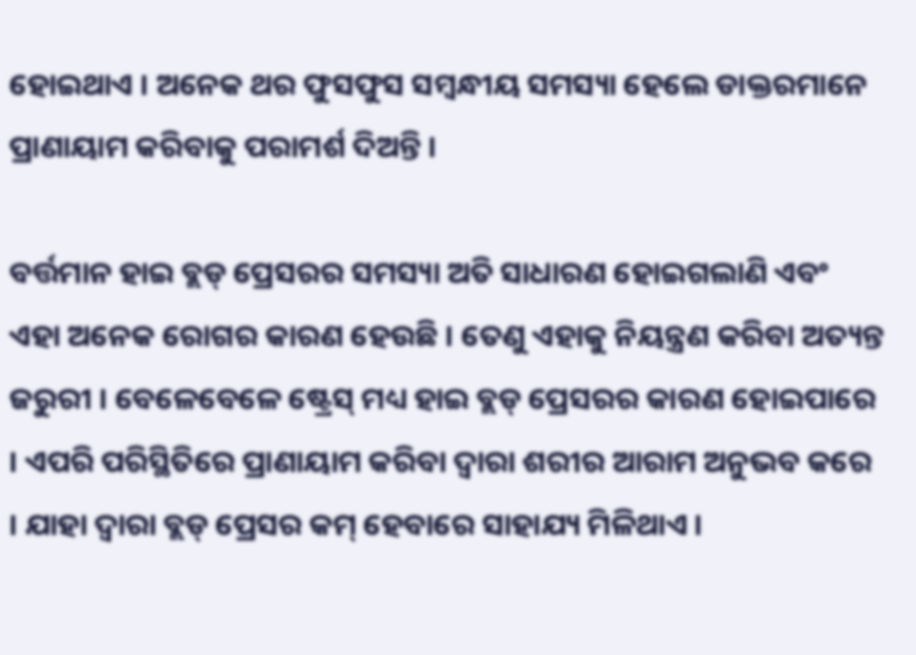ହୋଇଥାଏ । ଅନେକ ଥର ଫୁସଫୁସ ସମ୍ବନ୍ଧୀୟ ସମସ୍ୟା ହେଲେ ଡାକ୍ତରମାନେ ପ୍ରାଣାୟାମ କରିବାକୁ ପରାମର୍ଶ ଦିଅନ୍ତି ।

ବର୍ତ୍ତମାନ ହାଇ ବ୍ଲଡ୍‌ ପ୍ରେସରର ସମସ୍ୟା ଅତି ସାଧାରଣ ହୋଇଗଲାଣି ଏବଂ ଏହା ଅନେକ ରୋଗର କାରଣ ହେଉଛି । ତେଣୁ ଏହାକୁ ନିୟନ୍ତ୍ରଣ କରିବା ଅତ୍ୟନ୍ତ ଜରୁରୀ । ବେଳେବେଳେ ଷ୍ଟ୍ରେସ୍‌ ମଧ୍ୟ ହାଇ ବ୍ଲଡ୍‌ ପ୍ରେସରର କାରଣ ହୋଇପାରେ । ଏପରି ପରିସ୍ଥିତିରେ ପ୍ରାଣାୟାମ କରିବା ଦ୍ୱାରା ଶରୀର ଆରାମ ଅନୁଭବ କରେ । ଯାହା ଦ୍ୱାରା ବ୍ଲଡ୍‌ ପ୍ରେସର କମ୍‌ ହେବାରେ ସାହାଯ୍ୟ ମିଳିଥାଏ ।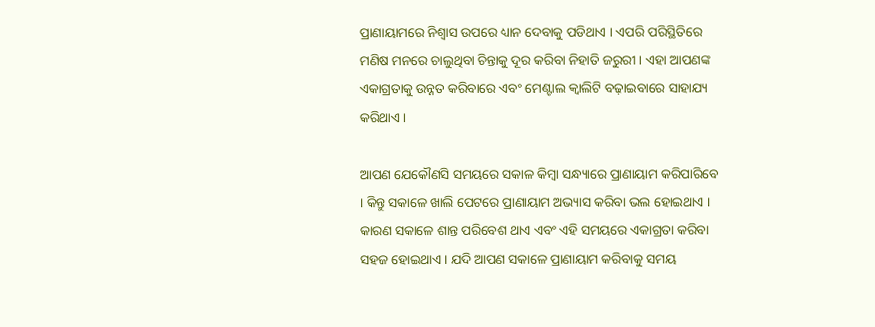ପ୍ରାଣାୟାମରେ ନିଶ୍ୱାସ ଉପରେ ଧ୍ୟାନ ଦେବାକୁ ପଡିଥାଏ । ଏପରି ପରିସ୍ଥିତିରେ ମଣିଷ ମନରେ ଚାଲୁଥିବା ଚିନ୍ତାକୁ ଦୂର କରିବା ନିହାତି ଜରୁରୀ । ଏହା ଆପଣଙ୍କ ଏକାଗ୍ରତାକୁ ଉନ୍ନତ କରିବାରେ ଏବଂ ମେଣ୍ଟାଲ କ୍ୱାଲିଟି ବଢ଼ାଇବାରେ ସାହାଯ୍ୟ କରିଥାଏ ।

ଆପଣ ଯେକୌଣସି ସମୟରେ ସକାଳ କିମ୍ବା ସନ୍ଧ୍ୟାରେ ପ୍ରାଣାୟାମ କରିପାରିବେ । କିନ୍ତୁ ସକାଳେ ଖାଲି ପେଟରେ ପ୍ରାଣାୟାମ ଅଭ୍ୟାସ କରିବା ଭଲ ହୋଇଥାଏ । କାରଣ ସକାଳେ ଶାନ୍ତ ପରିବେଶ ଥାଏ ଏବଂ ଏହି ସମୟରେ ଏକାଗ୍ରତା କରିବା ସହଜ ହୋଇଥାଏ । ଯଦି ଆପଣ ସକାଳେ ପ୍ରାଣାୟାମ କରିବାକୁ ସମୟ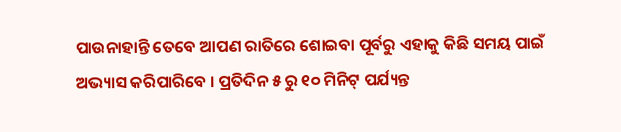ପାଉନାହାନ୍ତି ତେବେ ଆପଣ ରାତିରେ ଶୋଇବା ପୂର୍ବରୁ ଏହାକୁ କିଛି ସମୟ ପାଇଁ ଅଭ୍ୟାସ କରିପାରିବେ । ପ୍ରତିଦିନ ୫ ରୁ ୧୦ ମିନିଟ୍ ପର୍ଯ୍ୟନ୍ତ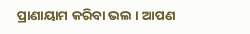ପ୍ରାଣାୟାମ କରିବା ଭଲ । ଆପଣ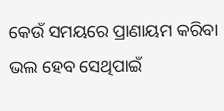କେଉଁ ସମୟରେ ପ୍ରାଣାୟମ କରିବା ଭଲ ହେବ ସେଥିପାଇଁ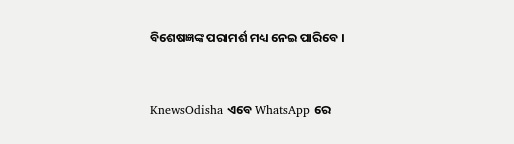ବିଶେଷଜ୍ଞଙ୍କ ପରାମର୍ଶ ମଧ୍ୟ ନେଇ ପାରିବେ ।


KnewsOdisha ଏବେ WhatsApp ରେ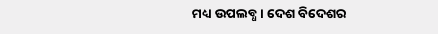ମଧ୍ୟ ଉପଲବ୍ଧ । ଦେଶ ବିଦେଶର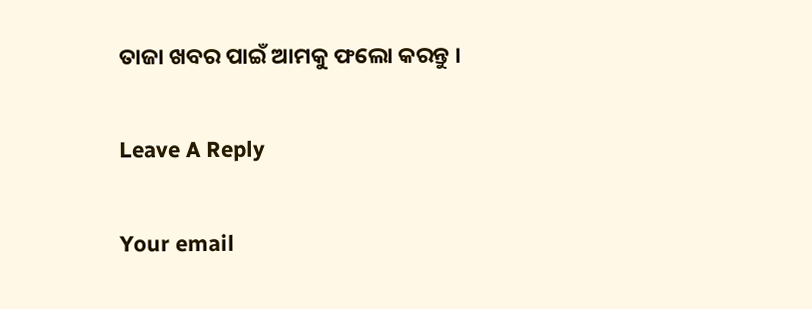ତାଜା ଖବର ପାଇଁ ଆମକୁ ଫଲୋ କରନ୍ତୁ ।

Leave A Reply

Your email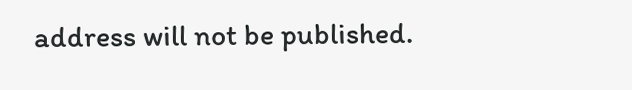address will not be published.